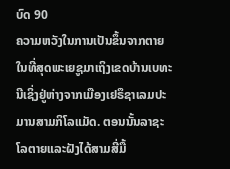ບົດ 90
ຄວາມຫວັງໃນການເປັນຂຶ້ນຈາກຕາຍ
ໃນທີ່ສຸດພະເຍຊູມາເຖິງເຂດບ້ານເບທະນີເຊິ່ງຢູ່ຫ່າງຈາກເມືອງເຢຣຶຊາເລມປະມານສາມກິໂລແມັດ. ຕອນນັ້ນລາຊະໂລຕາຍແລະຝັງໄດ້ສາມສີ່ມື້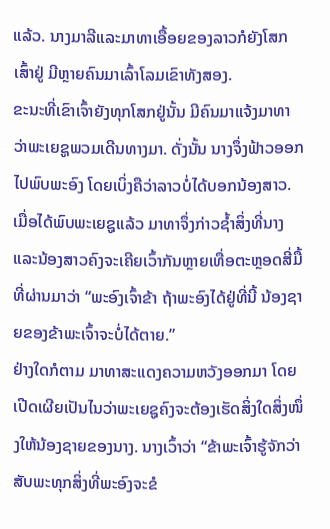ແລ້ວ. ນາງມາລີແລະມາທາເອື້ອຍຂອງລາວກໍຍັງໂສກເສົ້າຢູ່ ມີຫຼາຍຄົນມາເລົ້າໂລມເຂົາທັງສອງ.
ຂະນະທີ່ເຂົາເຈົ້າຍັງທຸກໂສກຢູ່ນັ້ນ ມີຄົນມາແຈ້ງມາທາວ່າພະເຍຊູພວມເດີນທາງມາ. ດັ່ງນັ້ນ ນາງຈຶ່ງຟ້າວອອກໄປພົບພະອົງ ໂດຍເບິ່ງຄືວ່າລາວບໍ່ໄດ້ບອກນ້ອງສາວ. ເມື່ອໄດ້ພົບພະເຍຊູແລ້ວ ມາທາຈຶ່ງກ່າວຊ້ຳສິ່ງທີ່ນາງແລະນ້ອງສາວຄົງຈະເຄີຍເວົ້າກັນຫຼາຍເທື່ອຕະຫຼອດສີ່ມື້ທີ່ຜ່ານມາວ່າ “ພະອົງເຈົ້າຂ້າ ຖ້າພະອົງໄດ້ຢູ່ທີ່ນີ້ ນ້ອງຊາຍຂອງຂ້າພະເຈົ້າຈະບໍ່ໄດ້ຕາຍ.”
ຢ່າງໃດກໍຕາມ ມາທາສະແດງຄວາມຫວັງອອກມາ ໂດຍເປີດເຜີຍເປັນໄນວ່າພະເຍຊູຄົງຈະຕ້ອງເຮັດສິ່ງໃດສິ່ງໜຶ່ງໃຫ້ນ້ອງຊາຍຂອງນາງ. ນາງເວົ້າວ່າ “ຂ້າພະເຈົ້າຮູ້ຈັກວ່າ ສັບພະທຸກສິ່ງທີ່ພະອົງຈະຂໍ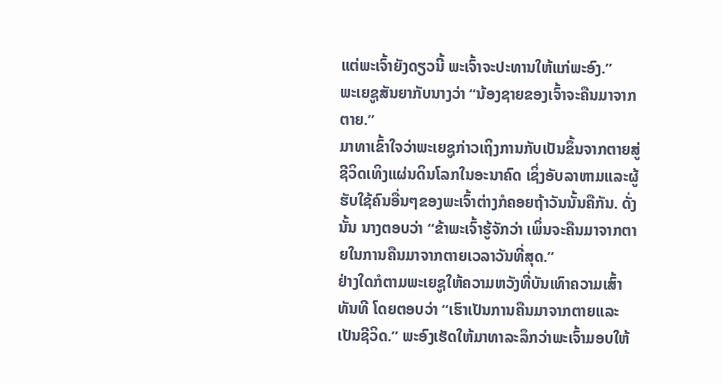ແຕ່ພະເຈົ້າຍັງດຽວນີ້ ພະເຈົ້າຈະປະທານໃຫ້ແກ່ພະອົງ.”
ພະເຍຊູສັນຍາກັບນາງວ່າ “ນ້ອງຊາຍຂອງເຈົ້າຈະຄືນມາຈາກຕາຍ.”
ມາທາເຂົ້າໃຈວ່າພະເຍຊູກ່າວເຖິງການກັບເປັນຂຶ້ນຈາກຕາຍສູ່ຊີວິດເທິງແຜ່ນດິນໂລກໃນອະນາຄົດ ເຊິ່ງອັບລາຫາມແລະຜູ້ຮັບໃຊ້ຄົນອື່ນໆຂອງພະເຈົ້າຕ່າງກໍຄອຍຖ້າວັນນັ້ນຄືກັນ. ດັ່ງນັ້ນ ນາງຕອບວ່າ “ຂ້າພະເຈົ້າຮູ້ຈັກວ່າ ເພິ່ນຈະຄືນມາຈາກຕາຍໃນການຄືນມາຈາກຕາຍເວລາວັນທີ່ສຸດ.”
ຢ່າງໃດກໍຕາມພະເຍຊູໃຫ້ຄວາມຫວັງທີ່ບັນເທົາຄວາມເສົ້າທັນທີ ໂດຍຕອບວ່າ “ເຮົາເປັນການຄືນມາຈາກຕາຍແລະເປັນຊີວິດ.” ພະອົງເຮັດໃຫ້ມາທາລະລຶກວ່າພະເຈົ້າມອບໃຫ້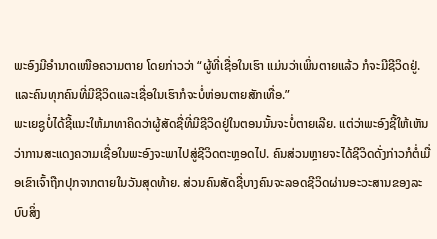ພະອົງມີອຳນາດເໜືອຄວາມຕາຍ ໂດຍກ່າວວ່າ “ຜູ້ທີ່ເຊື່ອໃນເຮົາ ແມ່ນວ່າເພິ່ນຕາຍແລ້ວ ກໍຈະມີຊີວິດຢູ່. ແລະຄົນທຸກຄົນທີ່ມີຊີວິດແລະເຊື່ອໃນເຮົາກໍຈະບໍ່ຫ່ອນຕາຍສັກເທື່ອ.”
ພະເຍຊູບໍ່ໄດ້ຊີ້ແນະໃຫ້ມາທາຄິດວ່າຜູ້ສັດຊື່ທີ່ມີຊີວິດຢູ່ໃນຕອນນັ້ນຈະບໍ່ຕາຍເລີຍ. ແຕ່ວ່າພະອົງຊີ້ໃຫ້ເຫັນວ່າການສະແດງຄວາມເຊື່ອໃນພະອົງຈະພາໄປສູ່ຊີວິດຕະຫຼອດໄປ. ຄົນສ່ວນຫຼາຍຈະໄດ້ຊີວິດດັ່ງກ່າວກໍຕໍ່ເມື່ອເຂົາເຈົ້າຖືກປຸກຈາກຕາຍໃນວັນສຸດທ້າຍ. ສ່ວນຄົນສັດຊື່ບາງຄົນຈະລອດຊີວິດຜ່ານອະວະສານຂອງລະບົບສິ່ງ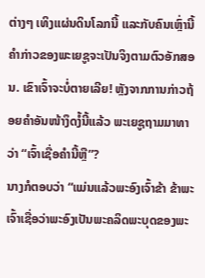ຕ່າງໆ ເທິງແຜ່ນດິນໂລກນີ້ ແລະກັບຄົນເຫຼົ່ານີ້ ຄຳກ່າວຂອງພະເຍຊູຈະເປັນຈິງຕາມຕົວອັກສອນ. ເຂົາເຈົ້າຈະບໍ່ຕາຍເລີຍ! ຫຼັງຈາກການກ່າວຖ້ອຍຄຳອັນໜ້າງຶດງໍ້ນີ້ແລ້ວ ພະເຍຊູຖາມມາທາວ່າ “ເຈົ້າເຊື່ອຄຳນີ້ຫຼື”?
ນາງກໍຕອບວ່າ “ແມ່ນແລ້ວພະອົງເຈົ້າຂ້າ ຂ້າພະເຈົ້າເຊື່ອວ່າພະອົງເປັນພະຄລິດພະບຸດຂອງພະ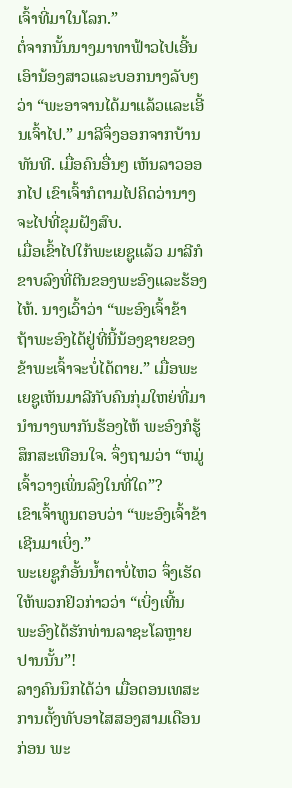ເຈົ້າທີ່ມາໃນໂລກ.”
ຕໍ່ຈາກນັ້ນນາງມາທາຟ້າວໄປເອີ້ນເອົານ້ອງສາວແລະບອກນາງລັບໆ ວ່າ “ພະອາຈານໄດ້ມາແລ້ວແລະເອີ້ນເຈົ້າໄປ.” ມາລີຈຶ່ງອອກຈາກບ້ານທັນທີ. ເມື່ອຄົນອື່ນໆ ເຫັນລາວອອກໄປ ເຂົາເຈົ້າກໍຕາມໄປຄິດວ່ານາງຈະໄປທີ່ຂຸມຝັງສົບ.
ເມື່ອເຂົ້າໄປໃກ້ພະເຍຊູແລ້ວ ມາລີກໍຂາບລົງທີ່ຕີນຂອງພະອົງແລະຮ້ອງໄຫ້. ນາງເວົ້າວ່າ “ພະອົງເຈົ້າຂ້າ ຖ້າພະອົງໄດ້ຢູ່ທີ່ນີ້ນ້ອງຊາຍຂອງຂ້າພະເຈົ້າຈະບໍ່ໄດ້ຕາຍ.” ເມື່ອພະເຍຊູເຫັນມາລີກັບຄົນກຸ່ມໃຫຍ່ທີ່ມານຳນາງພາກັນຮ້ອງໄຫ້ ພະອົງກໍຮູ້ສຶກສະເທືອນໃຈ. ຈຶ່ງຖາມວ່າ “ຫມູ່ເຈົ້າວາງເພິ່ນລົງໃນທີ່ໃດ”?
ເຂົາເຈົ້າທູນຕອບວ່າ “ພະອົງເຈົ້າຂ້າເຊີນມາເບິ່ງ.”
ພະເຍຊູກໍອັ້ນນ້ຳຕາບໍ່ໄຫວ ຈຶ່ງເຮັດໃຫ້ພວກຢິວກ່າວວ່າ “ເບິ່ງເທີ້ນ ພະອົງໄດ້ຮັກທ່ານລາຊະໂລຫຼາຍປານນັ້ນ”!
ລາງຄົນນຶກໄດ້ວ່າ ເມື່ອຕອນເທສະການຕັ້ງທັບອາໄສສອງສາມເດືອນກ່ອນ ພະ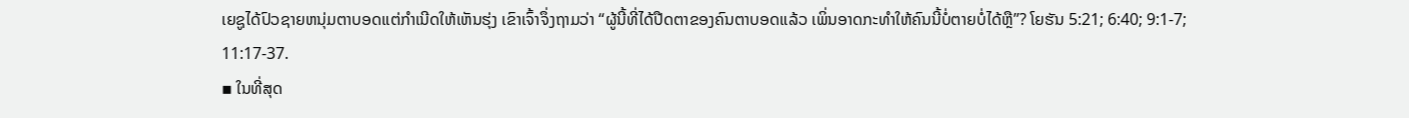ເຍຊູໄດ້ປົວຊາຍຫນຸ່ມຕາບອດແຕ່ກຳເນີດໃຫ້ເຫັນຮຸ່ງ ເຂົາເຈົ້າຈຶ່ງຖາມວ່າ “ຜູ້ນີ້ທີ່ໄດ້ປືດຕາຂອງຄົນຕາບອດແລ້ວ ເພິ່ນອາດກະທຳໃຫ້ຄົນນີ້ບໍ່ຕາຍບໍ່ໄດ້ຫຼື”? ໂຍຮັນ 5:21; 6:40; 9:1-7; 11:17-37.
▪ ໃນທີ່ສຸດ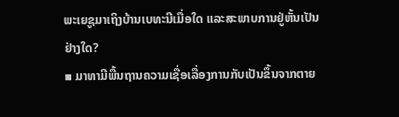ພະເຍຊູມາເຖິງບ້ານເບທະນີເມື່ອໃດ ແລະສະພາບການຢູ່ຫັ້ນເປັນຢ່າງໃດ?
▪ ມາທາມີພື້ນຖານຄວາມເຊື່ອເລື່ອງການກັບເປັນຂຶ້ນຈາກຕາຍ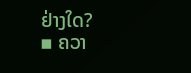ຢ່າງໃດ?
▪ ຄວາ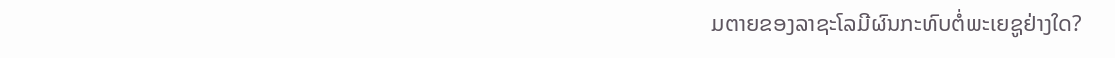ມຕາຍຂອງລາຊະໂລມີຜົນກະທົບຕໍ່ພະເຍຊູຢ່າງໃດ?